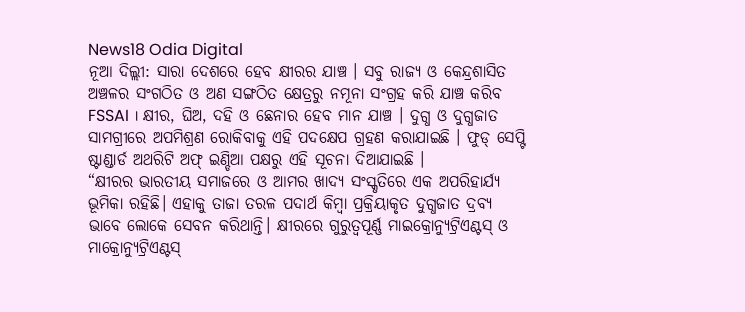News18 Odia Digital
ନୂଆ ଦିଲ୍ଲୀ: ସାରା ଦେଶରେ ହେବ କ୍ଷୀରର ଯାଞ୍ଚ । ସବୁ ରାଜ୍ୟ ଓ କେନ୍ଦ୍ରଶାସିତ ଅଞ୍ଚଳର ସଂଗଠିତ ଓ ଅଣ ସଙ୍ଗଠିତ କ୍ଷେତ୍ରରୁ ନମୂନା ସଂଗ୍ରହ କରି ଯାଞ୍ଚ କରିବ FSSAI । କ୍ଷୀର, ଘିଅ, ଦହି ଓ ଛେନାର ହେବ ମାନ ଯାଞ୍ଚ । ଦୁଗ୍ଧ ଓ ଦୁଗ୍ଧଜାତ ସାମଗ୍ରୀରେ ଅପମିଶ୍ରଣ ରୋକିବାକୁ ଏହି ପଦକ୍ଷେପ ଗ୍ରହଣ କରାଯାଇଛି । ଫୁଡ୍ ସେପ୍ଟି ଷ୍ଟାଣ୍ଡାର୍ଡ ଅଥରିଟି ଅଫ୍ ଇଣ୍ଡିଆ ପକ୍ଷରୁ ଏହି ସୂଚନା ଦିଆଯାଇଛି ।
“କ୍ଷୀରର ଭାରତୀୟ ସମାଜରେ ଓ ଆମର ଖାଦ୍ୟ ସଂସ୍କୃତିରେ ଏକ ଅପରିହାର୍ଯ୍ୟ ଭୂମିକା ରହିଛି। ଏହାକୁ ତାଜା ତରଳ ପଦାର୍ଥ କିମ୍ବା ପ୍ରକ୍ରିୟାକୃତ ଦୁଗ୍ଧଜାତ ଦ୍ରବ୍ୟ ଭାବେ ଲୋକେ ସେବନ କରିଥାନ୍ତି। କ୍ଷୀରରେ ଗୁରୁତ୍ୱପୂର୍ଣ୍ଣ ମାଇକ୍ରୋନ୍ୟୁଟ୍ରିଏଣ୍ଟସ୍ ଓ ମାକ୍ରୋନ୍ୟୁଟ୍ରିଏଣ୍ଟସ୍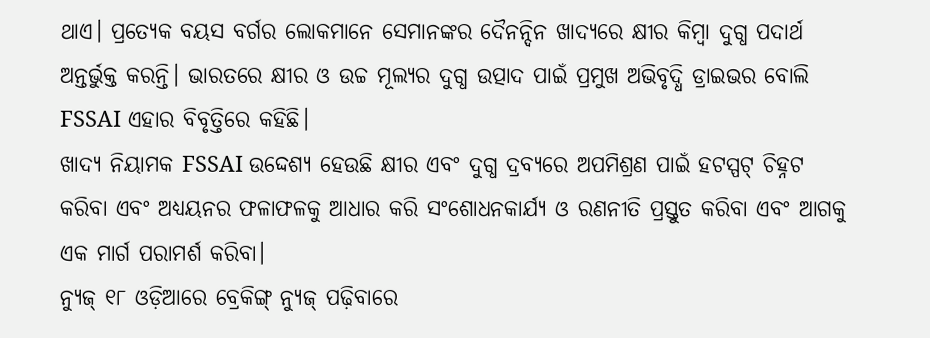ଥାଏ। ପ୍ରତ୍ୟେକ ବୟସ ବର୍ଗର ଲୋକମାନେ ସେମାନଙ୍କର ଦୈନନ୍ଦିନ ଖାଦ୍ୟରେ କ୍ଷୀର କିମ୍ବା ଦୁଗ୍ଧ ପଦାର୍ଥ ଅନ୍ତର୍ଭୁକ୍ତ କରନ୍ତି। ଭାରତରେ କ୍ଷୀର ଓ ଉଚ୍ଚ ମୂଲ୍ୟର ଦୁଗ୍ଧ ଉତ୍ପାଦ ପାଇଁ ପ୍ରମୁଖ ଅଭିବୃଦ୍ଧି ଡ୍ରାଇଭର ବୋଲି FSSAI ଏହାର ବିବୃତ୍ତିରେ କହିଛି।
ଖାଦ୍ୟ ନିୟାମକ FSSAI ଉଦ୍ଦେଶ୍ୟ ହେଉଛି କ୍ଷୀର ଏବଂ ଦୁଗ୍ଧ ଦ୍ରବ୍ୟରେ ଅପମିଶ୍ରଣ ପାଇଁ ହଟସ୍ପଟ୍ ଚିହ୍ନଟ କରିବା ଏବଂ ଅଧ୍ୟୟନର ଫଳାଫଳକୁ ଆଧାର କରି ସଂଶୋଧନକାର୍ଯ୍ୟ ଓ ରଣନୀତି ପ୍ରସ୍ତୁତ କରିବା ଏବଂ ଆଗକୁ ଏକ ମାର୍ଗ ପରାମର୍ଶ କରିବା।
ନ୍ୟୁଜ୍ ୧୮ ଓଡ଼ିଆରେ ବ୍ରେକିଙ୍ଗ୍ ନ୍ୟୁଜ୍ ପଢ଼ିବାରେ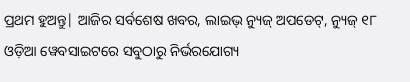ପ୍ରଥମ ହୁଅନ୍ତୁ| ଆଜିର ସର୍ବଶେଷ ଖବର, ଲାଇଭ୍ ନ୍ୟୁଜ୍ ଅପଡେଟ୍, ନ୍ୟୁଜ୍ ୧୮ ଓଡ଼ିଆ ୱେବସାଇଟରେ ସବୁଠାରୁ ନିର୍ଭରଯୋଗ୍ୟ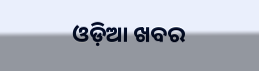ଓଡ଼ିଆ ଖବର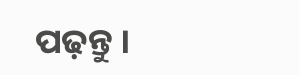ପଢ଼ନ୍ତୁ ।